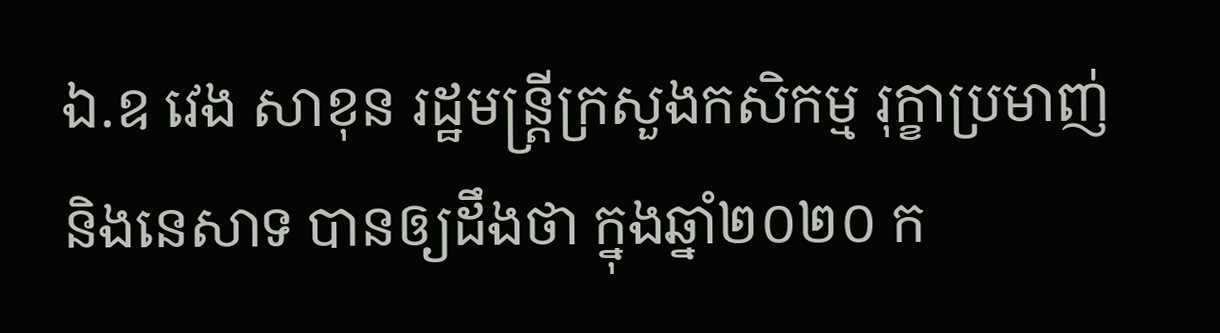ឯ.ឧ វេង សាខុន រដ្ឋមន្ត្រីក្រសួងកសិកម្ម រុក្ខាប្រមាញ់ និងនេសាទ បានឲ្យដឹងថា ក្នុងឆ្នាំ២០២០ ក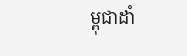ម្ពុជាដាំ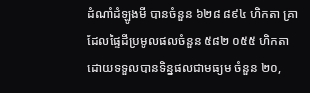ដំណាំដំឡូងមី បានចំនួន ៦២៨ ៨៩៤ ហិកតា គ្រាដែលផ្ទៃដីប្រមូលផលចំនួន ៥៨២ ០៥៥ ហិកតា ដោយទទួលបានទិន្នផលជាមធ្យម ចំនួន ២០,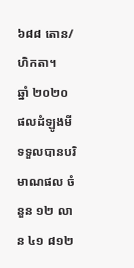៦៨៨ តោន/ហិកតា។
ឆ្នាំ ២០២០ ផលដំឡូងមី ទទួលបានបរិមាណផល ចំនួន ១២ លាន ៤១ ៨១២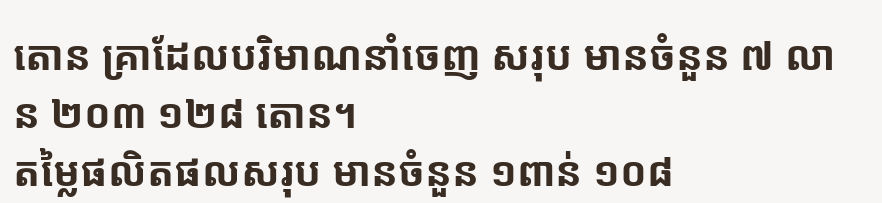តោន គ្រាដែលបរិមាណនាំចេញ សរុប មានចំនួន ៧ លាន ២០៣ ១២៨ តោន។
តម្លៃផលិតផលសរុប មានចំនួន ១ពាន់ ១០៨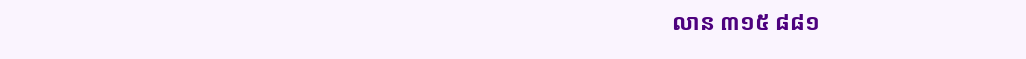លាន ៣១៥ ៨៨១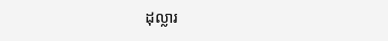ដុល្លារ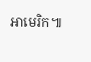អាមេរិក៕